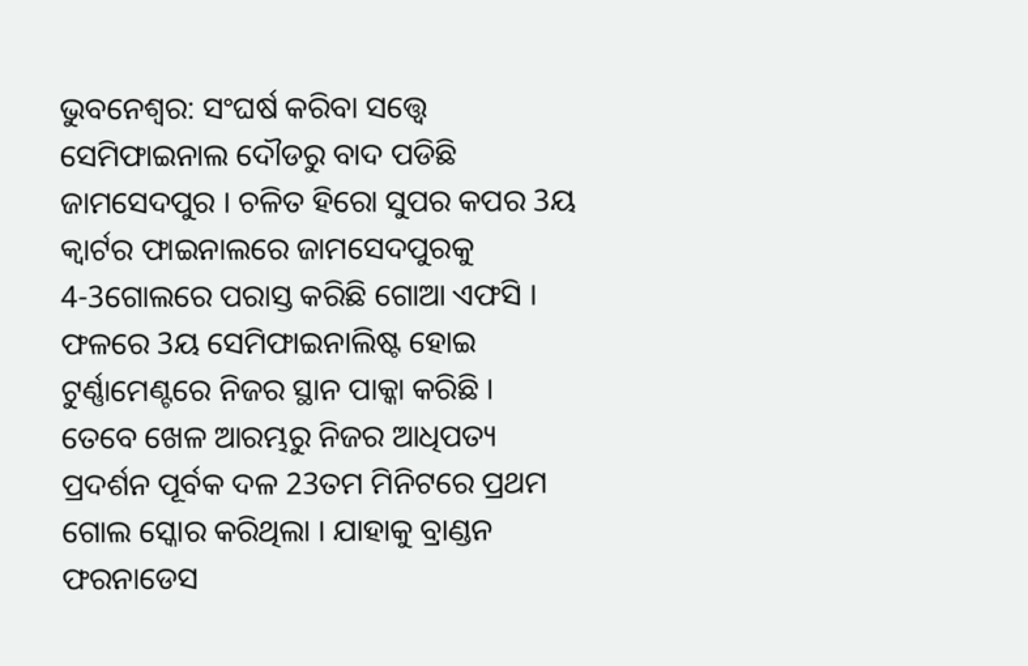ଭୁବନେଶ୍ବର: ସଂଘର୍ଷ କରିବା ସତ୍ତ୍ବେ ସେମିଫାଇନାଲ ଦୌଡରୁ ବାଦ ପଡିଛି ଜାମସେଦପୁର । ଚଳିତ ହିରୋ ସୁପର କପର 3ୟ କ୍ବାର୍ଟର ଫାଇନାଲରେ ଜାମସେଦପୁରକୁ 4-3ଗୋଲରେ ପରାସ୍ତ କରିଛି ଗୋଆ ଏଫସି । ଫଳରେ 3ୟ ସେମିଫାଇନାଲିଷ୍ଟ ହୋଇ ଟୁର୍ଣ୍ଣାମେଣ୍ଟରେ ନିଜର ସ୍ଥାନ ପାକ୍କା କରିଛି ।
ତେବେ ଖେଳ ଆରମ୍ଭରୁ ନିଜର ଆଧିପତ୍ୟ ପ୍ରଦର୍ଶନ ପୂର୍ବକ ଦଳ 23ତମ ମିନିଟରେ ପ୍ରଥମ ଗୋଲ ସ୍କୋର କରିଥିଲା । ଯାହାକୁ ବ୍ରାଣ୍ଡନ ଫରନାଡେସ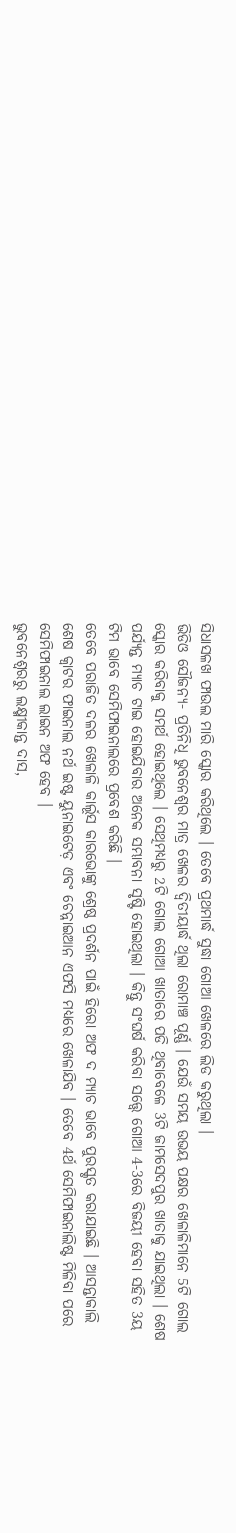ସିଧାସଳଖ ଫାଉଲ ମାରି ସ୍କୋର କରିଥିଲେ । ତେବେ ପ୍ରଥମାର୍ଦ୍ଧ ସୁଦ୍ଧା ଗୋଆ ଖେଳରେ ଲିଡ କରୁଥିଲା ।
ଭିଡିଓ ସୌଜନ୍ୟ- ପ୍ରତିନିଧି ଭୁବନେଶ୍ବର ମାତ୍ର ଖେଳର ଦ୍ଵିତୀୟାର୍ଦ୍ଧ ଥିଲା ରୋମାଞ୍ଚ ପୂର୍ଣ୍ଣ । ଯେଉଁ ସମୟ ଉଭୟ ପକ୍ଷର ଖେଳାଳିମାନେ 5ଟି ଗୋଲ ସ୍କୋର କରିବାକୁ ସମର୍ଥ ହୋଇଥିଲେ । ସେଥିମଧ୍ୟରୁ 2ଟି ଗୋଲ ଗୋଆ ଖାତାରେ ପଡି ଥିବାବେଳେ 3ଟି ଜାମସେଦପୁର ଖାତାକୁ ଯାଇଥିଲା । ଶେଷ ପର୍ଯ୍ୟନ୍ତ ମ୍ୟାଚ ଟାଇ ହୋଇଯିବାର ଅନେକ ସମ୍ଭାବନା ସୃଷ୍ଟି ହୋଇଥିଲା । କିନ୍ତୁ ସଂଘର୍ଷ କରିବା ସତ୍ତ୍ୱେ ଗୋଆ 4-3ରେ ବିଜୟୀ ହେବା ସହିତ 3ୟ ଟିମ ଭାବେ ସେମିଫାଇନାଲରେ ପ୍ରବେଶ କରିଛି ।
ତେବେ ପରାଜିତ ଦଳର ଖେଳାଳି କାର୍ଲୂସ କାରଭୋଙ୍କୁ ଶ୍ରେଷ୍ଠ ପ୍ରଦର୍ଶନ ପାଇଁ ହିରୋ ଅଫ ଦ ମ୍ୟାଚ ଭାବେ ପୁରସ୍କୃତ କରାଯାଇଛି । ଆସନ୍ତାକାଲି ଶେଷ କ୍ୱାଟର ଫାଇନାଲ ନର୍ଥ ଇଷ୍ଟ ୟୁନାଇଟେଡ଼ ଏବଂ ଚେନ୍ନାଇଆନ ଏଫସି ମଧ୍ୟରେ ଖେଳାଯିବ । ତେବେ 4ର୍ଥ ସେମିଫାଇନାଲିଷ୍ଟ ମିଳିବା ପରେ ସେମିଫାଇନାଲ ଲାଇନ ଅଫ ହେବ ।
ଭୁବନେଶ୍ବରରୁ ଲକ୍ଷ୍ମୀକାନ୍ତ ଦାସ,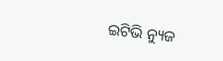ଇଟିଭି ନ୍ୟୁଜ